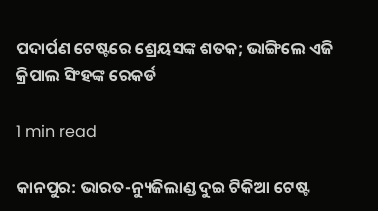ପଦାର୍ପଣ ଟେଷ୍ଟରେ ଶ୍ରେୟସଙ୍କ ଶତକ; ଭାଙ୍ଗିଲେ ଏଜି କ୍ରିପାଲ ସିଂହଙ୍କ ରେକର୍ଡ

1 min read

କାନପୁର: ଭାରତ-ନ୍ୟୁଜିଲାଣ୍ଡ ଦୁଇ ଟିକିଆ ଟେଷ୍ଟ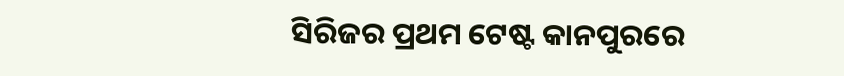ସିରିଜର ପ୍ରଥମ ଟେଷ୍ଟ କାନପୁରରେ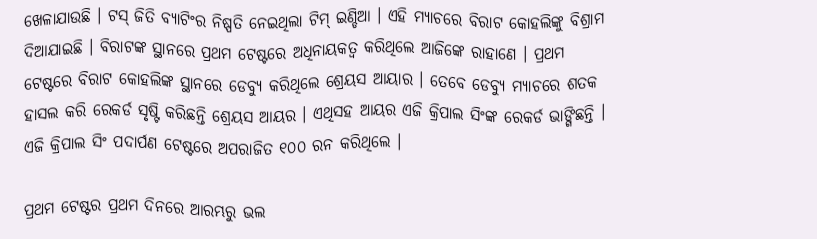ଖେଳାଯାଉଛି । ଟସ୍ ଜିତି ବ୍ୟାଟିଂର ନିଷ୍ପତି ନେଇଥିଲା ଟିମ୍ ଇଣ୍ଡିଆ । ଏହି ମ୍ୟାଚରେ ବିରାଟ କୋହଲିଙ୍କୁ ବିଶ୍ରାମ ଦିଆଯାଇଛି । ବିରାଟଙ୍କ ସ୍ଥାନରେ ପ୍ରଥମ ଟେଷ୍ଟରେ ଅଧିନାୟକତ୍ବ କରିଥିଲେ ଆଜିଙ୍କେ ରାହାଣେ । ପ୍ରଥମ ଟେଷ୍ଟରେ ବିରାଟ କୋହଲିଙ୍କ ସ୍ଥାନରେ ଡେବ୍ୟୁ କରିଥିଲେ ଶ୍ରେୟସ ଆୟାର । ତେବେ ଡେବ୍ୟୁ ମ୍ୟାଚରେ ଶତକ ହାସଲ କରି ରେକର୍ଡ ସୃଷ୍ଟି କରିଛନ୍ତି ଶ୍ରେୟସ ଆୟର । ଏଥିସହ ଆୟର ଏଜି କ୍ରିପାଲ ସିଂଙ୍କ ରେକର୍ଡ ଭାଙ୍ଗିଛନ୍ତି । ଏଜି କ୍ରିପାଲ ସିଂ ପଦାର୍ପଣ ଟେଷ୍ଟରେ ଅପରାଜିତ ୧୦୦ ରନ କରିଥିଲେ ।

ପ୍ରଥମ ଟେଷ୍ଟର ପ୍ରଥମ ଦିନରେ ଆରମ୍ଭରୁ ଭଲ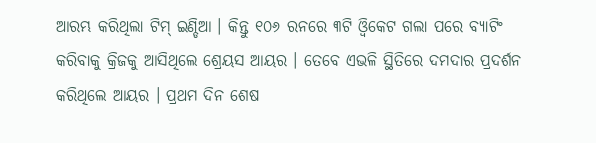ଆରମ୍ଭ କରିଥିଲା ଟିମ୍ ଇଣ୍ଡିଆ । କିନ୍ତୁ ୧୦୬ ରନରେ ୩ଟି ଓ୍ବିକେଟ ଗଲା ପରେ ବ୍ୟାଟିଂ କରିବାକୁ କ୍ରିଜକୁ ଆସିଥିଲେ ଶ୍ରେୟସ ଆୟର । ତେବେ ଏଭଳି ସ୍ଥିତିରେ ଦମଦାର ପ୍ରଦର୍ଶନ କରିଥିଲେ ଆୟର । ପ୍ରଥମ ଦିନ ଶେଷ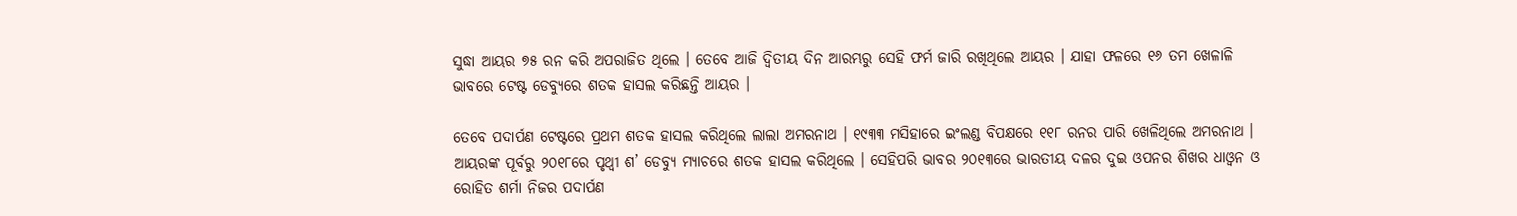ସୁଦ୍ଧା ଆୟର ୭୫ ରନ କରି ଅପରାଜିତ ଥିଲେ । ତେବେ ଆଜି ଦ୍ବିତୀୟ ଦିନ ଆରମ୍ଭରୁ ସେହି ଫର୍ମ ଜାରି ରଖିଥିଲେ ଆୟର । ଯାହା ଫଳରେ ୧୬ ତମ ଖେଳାଳି ଭାବରେ ଟେଷ୍ଟ ଡେବ୍ୟୁରେ ଶତକ ହାସଲ କରିଛନ୍ତି ଆୟର ।

ତେବେ ପଦାର୍ପଣ ଟେଷ୍ଟରେ ପ୍ରଥମ ଶତକ ହାସଲ କରିଥିଲେ ଲାଲା ଅମରନାଥ । ୧୯୩୩ ମସିହାରେ ଇଂଲଣ୍ଡ ବିପକ୍ଷରେ ୧୧୮ ରନର ପାରି ଖେଳିଥିଲେ ଅମରନାଥ । ଆୟରଙ୍କ ପୂର୍ବରୁ ୨୦୧୮ରେ ପୃଥ୍ବୀ ଶ’ ଡେବ୍ୟୁ ମ୍ୟାଚରେ ଶତକ ହାସଲ କରିଥିଲେ । ସେହିପରି ଭାବର ୨୦୧୩ରେ ଭାରତୀୟ ଦଳର ଦୁଇ ଓପନର ଶିଖର ଧାଓ୍ବନ ଓ ରୋହିତ ଶର୍ମା ନିଜର ପଦାର୍ପଣ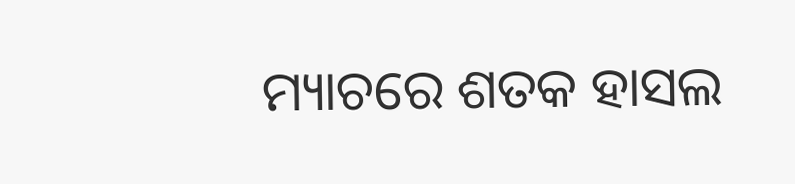ମ୍ୟାଚରେ ଶତକ ହାସଲ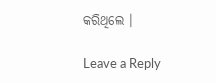କରିଥିଲେ ।

Leave a Reply